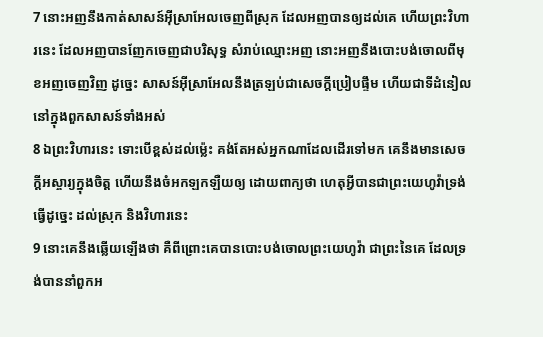7 នោះអញនឹងកាត់សាសន៍អ៊ីស្រាអែលចេញពីស្រុក ដែលអញបានឲ្យដល់គេ ហើយព្រះវិហារនេះ ដែលអញបានញែកចេញជាបរិសុទ្ធ សំរាប់ឈ្មោះអញ នោះអញនឹងបោះបង់ចោលពីមុខអញចេញវិញ ដូច្នេះ សាសន៍អ៊ីស្រាអែលនឹងត្រឡប់ជាសេចក្តីប្រៀបផ្ទឹម ហើយជាទីដំនៀល នៅក្នុងពួកសាសន៍ទាំងអស់
8 ឯព្រះវិហារនេះ ទោះបើខ្ពស់ដល់ម៉្លេះ គង់តែអស់អ្នកណាដែលដើរទៅមក គេនឹងមានសេចក្តីអស្ចារ្យក្នុងចិត្ត ហើយនឹងចំអកឡកឡឺយឲ្យ ដោយពាក្យថា ហេតុអ្វីបានជាព្រះយេហូវ៉ាទ្រង់ធ្វើដូច្នេះ ដល់ស្រុក និងវិហារនេះ
9 នោះគេនឹងឆ្លើយឡើងថា គឺពីព្រោះគេបានបោះបង់ចោលព្រះយេហូវ៉ា ជាព្រះនៃគេ ដែលទ្រង់បាននាំពួកអ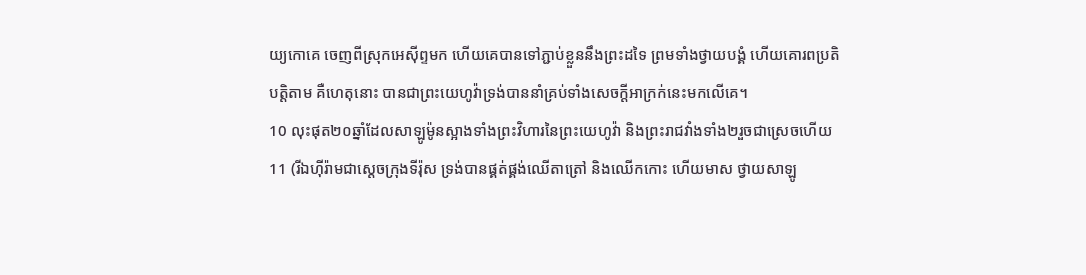យ្យកោគេ ចេញពីស្រុកអេស៊ីព្ទមក ហើយគេបានទៅភ្ជាប់ខ្លួននឹងព្រះដទៃ ព្រមទាំងថ្វាយបង្គំ ហើយគោរពប្រតិបត្តិតាម គឺហេតុនោះ បានជាព្រះយេហូវ៉ាទ្រង់បាននាំគ្រប់ទាំងសេចក្តីអាក្រក់នេះមកលើគេ។
10 លុះផុត២០ឆ្នាំដែលសាឡូម៉ូនស្អាងទាំងព្រះវិហារនៃព្រះយេហូវ៉ា និងព្រះរាជវាំងទាំង២រួចជាស្រេចហើយ
11 (រីឯហ៊ីរ៉ាមជាស្តេចក្រុងទីរ៉ុស ទ្រង់បានផ្គត់ផ្គង់ឈើតាត្រៅ និងឈើកកោះ ហើយមាស ថ្វាយសាឡូ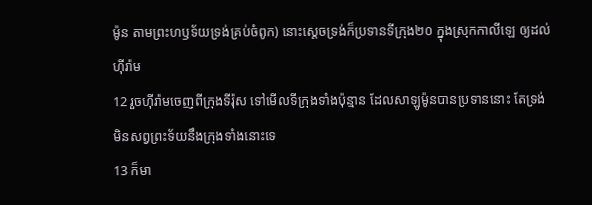ម៉ូន តាមព្រះហឫទ័យទ្រង់គ្រប់ចំពូក) នោះស្តេចទ្រង់ក៏ប្រទានទីក្រុង២០ ក្នុងស្រុកកាលីឡេ ឲ្យដល់ហ៊ីរ៉ាម
12 រួចហ៊ីរ៉ាមចេញពីក្រុងទីរ៉ុស ទៅមើលទីក្រុងទាំងប៉ុន្មាន ដែលសាឡូម៉ូនបានប្រទាននោះ តែទ្រង់មិនសព្វព្រះទ័យនឹងក្រុងទាំងនោះទេ
13 ក៏មា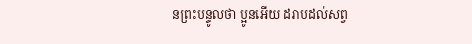នព្រះបន្ទូលថា ប្អូនអើយ ដរាបដល់សព្វ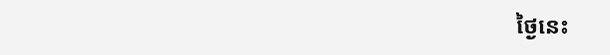ថ្ងៃនេះ